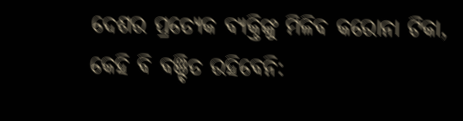ଦେଶର ପ୍ରତ୍ୟେକ ବ୍ୟକ୍ତିଙ୍କୁ ମିଳିବ କରୋନା ଟିକା, କେହି ବି ବଞ୍ଚିତ ରହିବେନି: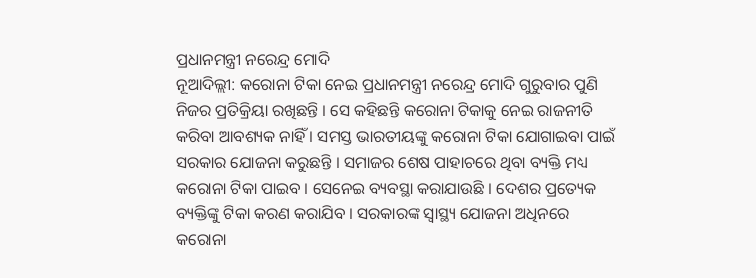ପ୍ରଧାନମନ୍ତ୍ରୀ ନରେନ୍ଦ୍ର ମୋଦି
ନୂଆଦିଲ୍ଲୀ: କରୋନା ଟିକା ନେଇ ପ୍ରଧାନମନ୍ତ୍ରୀ ନରେନ୍ଦ୍ର ମୋଦି ଗୁରୁବାର ପୁଣି ନିଜର ପ୍ରତିକ୍ରିୟା ରଖିଛନ୍ତି । ସେ କହିଛନ୍ତି କରୋନା ଟିକାକୁ ନେଇ ରାଜନୀତି କରିବା ଆବଶ୍ୟକ ନାହିଁ । ସମସ୍ତ ଭାରତୀୟଙ୍କୁ କରୋନା ଟିକା ଯୋଗାଇବା ପାଇଁ ସରକାର ଯୋଜନା କରୁଛନ୍ତି । ସମାଜର ଶେଷ ପାହାଚରେ ଥିବା ବ୍ୟକ୍ତି ମଧ୍ୟ କରୋନା ଟିକା ପାଇବ । ସେନେଇ ବ୍ୟବସ୍ଥା କରାଯାଉଛି । ଦେଶର ପ୍ରତ୍ୟେକ ବ୍ୟକ୍ତିଙ୍କୁ ଟିକା କରଣ କରାଯିବ । ସରକାରଙ୍କ ସ୍ୱାସ୍ଥ୍ୟ ଯୋଜନା ଅଧିନରେ କରୋନା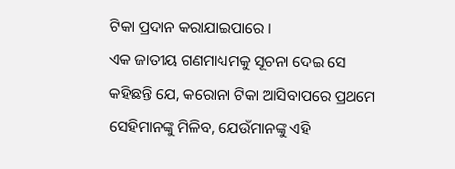ଟିକା ପ୍ରଦାନ କରାଯାଇପାରେ ।
ଏକ ଜାତୀୟ ଗଣମାଧ୍ୟମକୁ ସୂଚନା ଦେଇ ସେ କହିଛନ୍ତି ଯେ, କରୋନା ଟିକା ଆସିବାପରେ ପ୍ରଥମେ ସେହିମାନଙ୍କୁ ମିଳିବ, ଯେଉଁମାନଙ୍କୁ ଏହି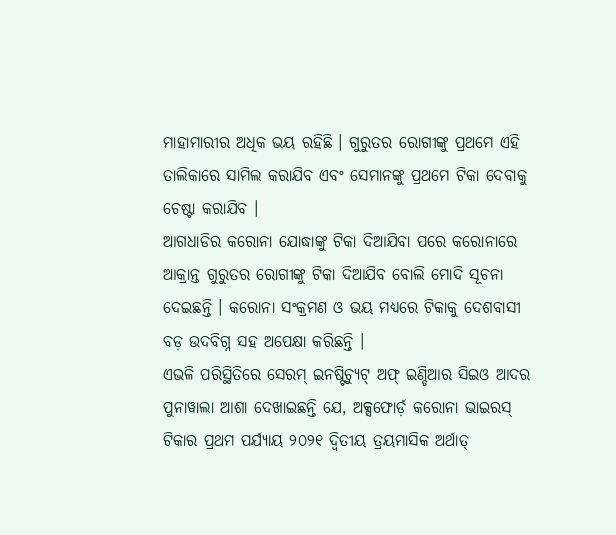ମାହାମାରୀର ଅଧିକ ଭୟ ରହିଛି । ଗୁରୁତର ରୋଗୀଙ୍କୁ ପ୍ରଥମେ ଏହି ତାଲିକାରେ ସାମିଲ କରାଯିବ ଏବଂ ସେମାନଙ୍କୁ ପ୍ରଥମେ ଟିକା ଦେବାକୁ ଚେଷ୍ଟା କରାଯିବ ।
ଆଗଧାଡିର କରୋନା ଯୋଦ୍ଧାଙ୍କୁ ଟିକା ଦିଆଯିବା ପରେ କରୋନାରେ ଆକ୍ରାନ୍ତ ଗୁରୁତର ରୋଗୀଙ୍କୁ ଟିକା ଦିଆଯିବ ବୋଲି ମୋଦି ସୂଚନା ଦେଇଛନ୍ତି । କରୋନା ସଂକ୍ରମଣ ଓ ଭୟ ମଧ୍ୟରେ ଟିକାକୁ ଦେଶବାସୀ ବଡ଼ ଉଦବିଗ୍ନ ସହ ଅପେକ୍ଷା କରିଛନ୍ତି ।
ଏଭଳି ପରିସ୍ଥିତିରେ ସେରମ୍ ଇନଷ୍ଟିଚ୍ୟୁଟ୍ ଅଫ୍ ଇଣ୍ଡିଆର ସିଇଓ ଆଦର ପୁନାୱାଲା ଆଶା ଦେଖାଇଛନ୍ତି ଯେ, ଅକ୍ସଫୋର୍ଡ଼ କରୋନା ଭାଇରସ୍ ଟିକାର ପ୍ରଥମ ପର୍ଯ୍ୟାୟ ୨୦୨୧ ଦ୍ୱିତୀୟ ତ୍ରୟମାସିକ ଅର୍ଥାତ୍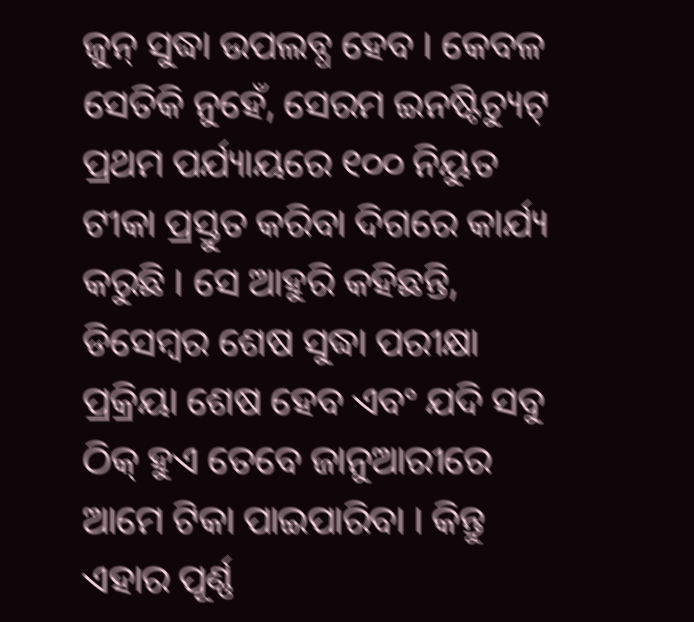ଜୁନ୍ ସୁଦ୍ଧା ଉପଲବ୍ଧ ହେବ । କେବଳ ସେତିକି ନୁହେଁ, ସେରମ ଇନଷ୍ଟିଚ୍ୟୁଟ୍ ପ୍ରଥମ ପର୍ଯ୍ୟାୟରେ ୧୦୦ ନିୟୁତ ଟୀକା ପ୍ରସ୍ତୁତ କରିବା ଦିଗରେ କାର୍ଯ୍ୟ କରୁଛି । ସେ ଆହୁରି କହିଛନ୍ତି, ଡିସେମ୍ବର ଶେଷ ସୁଦ୍ଧା ପରୀକ୍ଷା ପ୍ରକ୍ରିୟା ଶେଷ ହେବ ଏବଂ ଯଦି ସବୁ ଠିକ୍ ହୁଏ ତେବେ ଜାନୁଆରୀରେ ଆମେ ଟିକା ପାଇପାରିବା । କିନ୍ତୁ ଏହାର ପୂର୍ଣ୍ଣ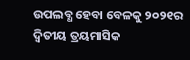ଉପଲବ୍ଧ ହେବା ବେଳକୁ ୨୦୨୧ର ଦ୍ୱିତୀୟ ତ୍ରୟମାସିକ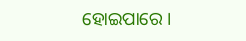ହୋଇପାରେ ।